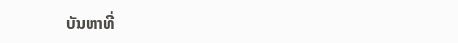ບັນຫາທີ່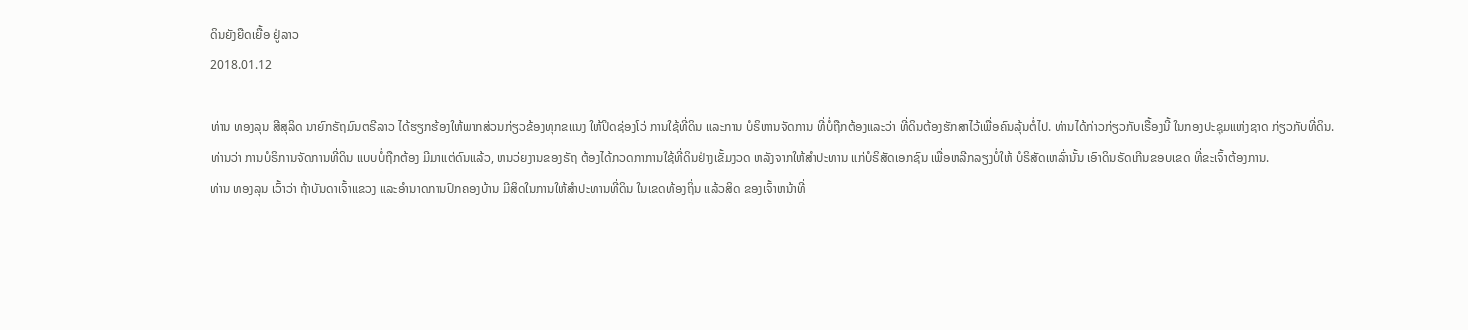ດິນຍັງຍືດເຍື້ອ ຢູ່ລາວ
2018.01.12

ທ່ານ ທອງລຸນ ສີສຸລິດ ນາຍົກຣັຖມົນຕຣີລາວ ໄດ້ຮຽກຮ້ອງໃຫ້ພາກສ່ວນກ່ຽວຂ້ອງທຸກຂແນງ ໃຫ້ປິດຊ່ອງໂວ່ ການໃຊ້ທີ່ດິນ ແລະການ ບໍຣິຫານຈັດການ ທີ່ບໍ່ຖືກຕ້ອງແລະວ່າ ທີ່ດິນຕ້ອງຮັກສາໄວ້ເພື່ອຄົນລຸ້ນຕໍ່ໄປ. ທ່ານໄດ້ກ່າວກ່ຽວກັບເຣື້ອງນີ້ ໃນກອງປະຊຸມແຫ່ງຊາດ ກ່ຽວກັບທີ່ດິນ.
ທ່ານວ່າ ການບໍຣິການຈັດການທີ່ດິນ ແບບບໍ່ຖືກຕ້ອງ ມີມາແຕ່ດົນແລ້ວ, ຫນວ່ຍງານຂອງຣັຖ ຕ້ອງໄດ້ກວດກາການໃຊ້ທີ່ດິນຢ່າງເຂັ້ມງວດ ຫລັງຈາກໃຫ້ສຳປະທານ ແກ່ບໍຣິສັດເອກຊົນ ເພື່ອຫລີກລຽງບໍ່ໃຫ້ ບໍຣິສັດເຫລົ່ານັ້ນ ເອົາດິນຣັດເກີນຂອບເຂດ ທີ່ຂະເຈົ້າຕ້ອງການ.
ທ່ານ ທອງລຸນ ເວົ້າວ່າ ຖ້າບັນດາເຈົ້າແຂວງ ແລະອຳນາດການປົກຄອງບ້ານ ມີສິດໃນການໃຫ້ສຳປະທານທີ່ດິນ ໃນເຂດທ້ອງຖິ່ນ ແລ້ວສິດ ຂອງເຈົ້າຫນ້າທີ່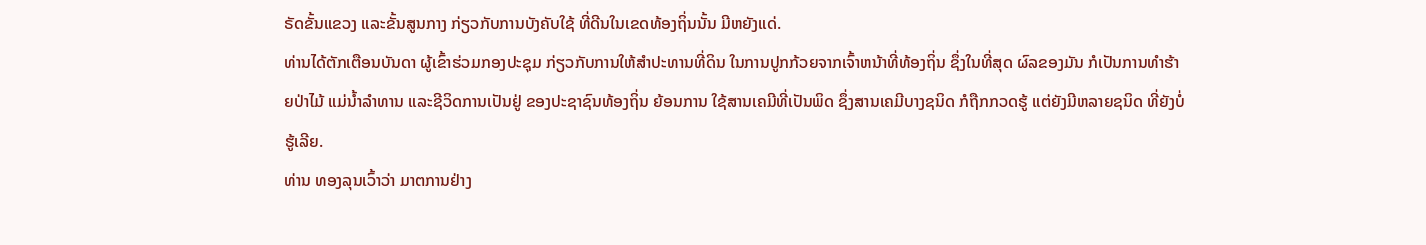ຣັດຂັ້ນແຂວງ ແລະຂັ້ນສູນກາງ ກ່ຽວກັບການບັງຄັບໃຊ້ ທີ່ດີນໃນເຂດທ້ອງຖິ່ນນັ້ນ ມີຫຍັງແດ່.
ທ່ານໄດ້ຕັກເຕືອນບັນດາ ຜູ້ເຂົ້າຮ່ວມກອງປະຊຸມ ກ່ຽວກັບການໃຫ້ສຳປະທານທີ່ດິນ ໃນການປູກກ້ວຍຈາກເຈົ້າຫນ້າທີ່ທ້ອງຖິ່ນ ຊຶ່ງໃນທີ່ສຸດ ຜົລຂອງມັນ ກໍເປັນການທຳຮ້າຍປ່າໄມ້ ແມ່ນ້ຳລຳທານ ແລະຊີວິດການເປັນຢູ່ ຂອງປະຊາຊົນທ້ອງຖິ່ນ ຍ້ອນການ ໃຊ້ສານເຄມີທີ່ເປັນພິດ ຊຶ່ງສານເຄມີບາງຊນິດ ກໍຖືກກວດຮູ້ ແຕ່ຍັງມີຫລາຍຊນິດ ທີ່ຍັງບໍ່ຮູ້ເລີຍ.
ທ່ານ ທອງລຸນເວົ້າວ່າ ມາຕການຢ່າງ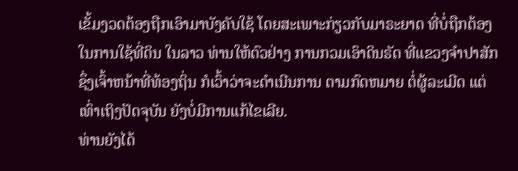ເຂັ້ມງວດຕ້ອງຖືກເອົາມາບັງຄັບໃຊ້ ໂດຍສະເພາະກ່ຽວກັບມາຣະຍາດ ທີ່ບໍ່ຖືກຕ້ອງໃນການໃຊ້ທີ່ດິນ ໃນລາວ ທ່ານໃຫ້ຕົວຢ່າງ ການກວມເອົາດິນຣັດ ທີ່ແຂວງຈຳປາສັກ ຊຶ່ງເຈົ້າຫນ້າທີ່ທ້ອງຖິ່ນ ກໍເວົ້າວ່າຈະດຳເນີນການ ຕາມກົດຫມາຍ ຕໍ່ຜູ້ລະເມີດ ແຕ່ເທົ່າເຖິງປັດຈຸບັນ ຍັງບໍ່ມີການແກ້ໄຂເລີຍ.
ທ່ານຍັງໄດ້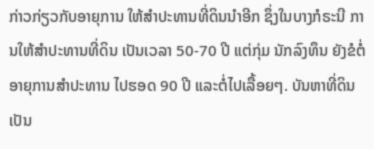ກ່າວກ່ຽວກັບອາຍຸການ ໃຫ້ສຳປະທານທີ່ດິນນຳອີກ ຊຶ່ງໃນບາງກໍຣະນີ ການໃຫ້ສຳປະທານທີ່ດິນ ເປັນເວລາ 50-70 ປີ ແຕ່ກຸ່ມ ນັກລົງທຶນ ຍັງຂໍຕໍ່ອາຍຸການສຳປະທານ ໄປຮອດ 90 ປີ ແລະຕໍ່ໄປເລື້ອຍໆ. ບັນຫາທີ່ດິນ ເປັນ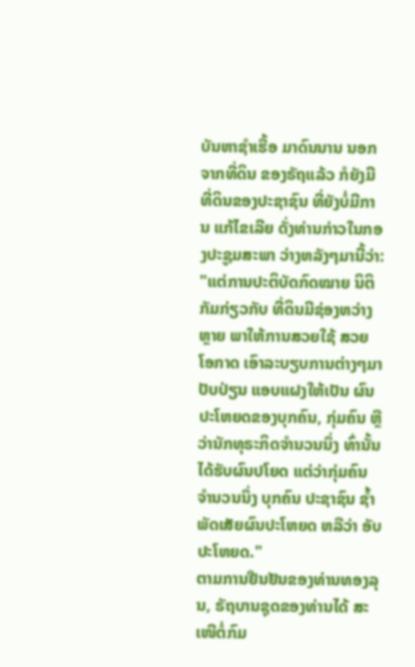ບັນຫາຊຳເຮື້ອ ມາດົນນານ ນອກຈາກທີ່ດິນ ຂອງຣັຖແລ້ວ ກໍຍັງມີທີ່ດິນຂອງປະຊາຊົນ ທີ່ຍັງບໍ່ມີການ ແກ້ໄຂເລີຍ ດັ່ງທ່ານກ່າວໃນກອງປະຊູມສະພາ ວ່າງຫລັງໆມານີ້ວ່າ:
"ແຕ່ການປະຕິບັດກົດໝາຍ ນິຕິກັມກ່ຽວກັບ ທີ່ດິນມີຊ່ອງຫວ່າງຫຼາຍ ພາໃຫ້ການສວຍໃຊ້ ສວຍໂອກາດ ເອົາລະບຽບການຕ່າງໆມາປັບປ່ຽນ ແອບແຝງໃຫ້ເປັນ ຜົນປະໂຫຍດຂອງບຸກຄົນ, ກຸ່ມຄົນ ຫຼືວ່ານັກທຸຣະກິດຈໍານວນນຶ່ງ ທົ່ານັ້ນ ໄດ້ຮັບຜົນປໂຍດ ແຕ່ວ່າກຸ່ມຄົນ ຈໍານວນນຶ່ງ ບຸກຄົນ ປະຊາຊົນ ຊໍ້າພັດເສັຍຜົນປະໂຫຍດ ຫລືວ່າ ອັບປະໂຫຍດ."
ຕາມການຢືນຢັນຂອງທ່ານທອງລຸນ, ຣັຖບານຊຸດຂອງທ່ານໄດ້ ສະເໜີຕໍ່ກົມ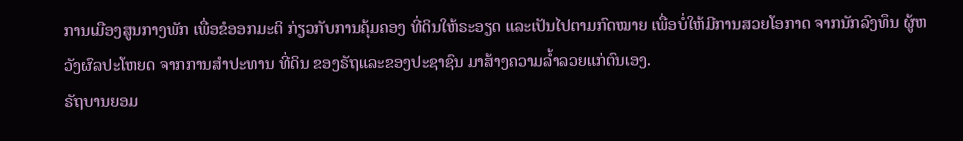ການເມືອງສູນກາງພັກ ເພື່ອຂໍອອກມະຕິ ກ່ຽວກັບການຄຸ້ມຄອງ ທີ່ດິນໃຫ້ຣະອຽດ ແລະເປັນໄປຕາມກົດໝາຍ ເພື່ອບໍ່ໃຫ້ມີການສວຍໂອກາດ ຈາກນັກລົງທຶນ ຜູ້ຫວັງຜົລປະໂຫຍດ ຈາກການສຳປະທານ ທີ່ດິນ ຂອງຣັຖແລະຂອງປະຊາຊົນ ມາສ້າງຄວາມລ້ຳລວຍແກ່ຕົນເອງ.
ຣັຖບານຍອມ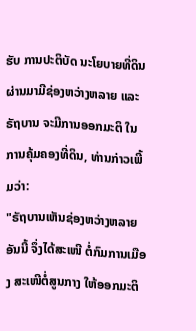ຮັບ ການປະຕິບັດ ນະໂຍບາຍທີ່ດິນ ຜ່ານມາມີຊ່ອງຫວ່າງຫລາຍ ແລະຣັຖບານ ຈະມີການອອກມະຕິ ໃນການຄຸ້ມຄອງທີ່ດິນ, ທ່ານກ່າວເພີ້ມວ່າ:
"ຣັຖບານເຫັນຊ່ອງຫວ່າງຫລາຍອັນນີ້ ຈຶ່ງໄດ້ສະເໜີ ຕໍ່ກົມການເມືອງ ສະເໜີຕໍ່ສູນກາງ ໃຫ້ອອກມະຕິ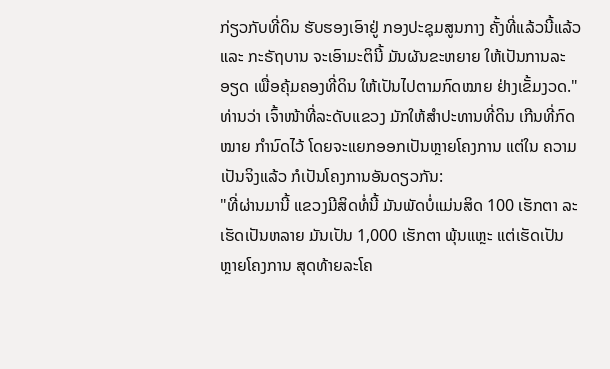ກ່ຽວກັບທີ່ດິນ ຮັບຮອງເອົາຢູ່ ກອງປະຊຸມສູນກາງ ຄັ້ງທີ່ແລ້ວນີ້ແລ້ວ ແລະ ກະຣັຖບານ ຈະເອົາມະຕິນີ້ ມັນຜັນຂະຫຍາຍ ໃຫ້ເປັນການລະອຽດ ເພື່ອຄຸ້ມຄອງທີ່ດິນ ໃຫ້ເປັນໄປຕາມກົດໝາຍ ຢ່າງເຂັ້ມງວດ."
ທ່ານວ່າ ເຈົ້າໜ້າທີ່ລະດັບແຂວງ ມັກໃຫ້ສຳປະທານທີ່ດິນ ເກີນທີ່ກົດໝາຍ ກຳນົດໄວ້ ໂດຍຈະແຍກອອກເປັນຫຼາຍໂຄງການ ແຕ່ໃນ ຄວາມເປັນຈິງແລ້ວ ກໍເປັນໂຄງການອັນດຽວກັນ:
"ທີ່ຜ່ານມານີ້ ແຂວງມີສິດທໍ່ນີ້ ມັນພັດບໍ່ແມ່ນສິດ 100 ເຮັກຕາ ລະເຮັດເປັນຫລາຍ ມັນເປັນ 1,000 ເຮັກຕາ ພຸ້ນແຫຼະ ແຕ່ເຮັດເປັນ ຫຼາຍໂຄງການ ສຸດທ້າຍລະໂຄ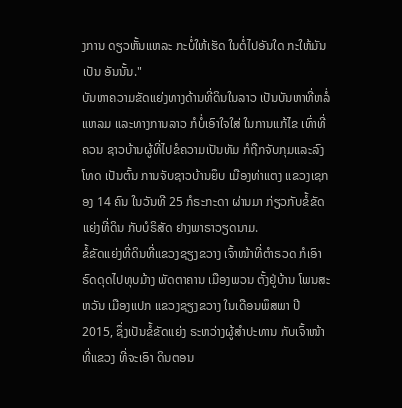ງການ ດຽວຫັ້ນແຫລະ ກະບໍ່ໃຫ້ເຮັດ ໃນຕໍ່ໄປອັນໃດ ກະໃຫ້ມັນເປັນ ອັນນັ້ນ."
ບັນຫາຄວາມຂັດແຍ່ງທາງດ້ານທີ່ດິນໃນລາວ ເປັນບັນຫາທີ່ຫລໍ່ແຫລມ ແລະທາງການລາວ ກໍບໍ່ເອົາໃຈໃສ່ ໃນການແກ້ໄຂ ເທົ່າທີ່ຄວນ ຊາວບ້ານຜູ້ທີ່ໄປຂໍຄວາມເປັນທັມ ກໍຖືກຈັບກຸມແລະລົງໂທດ ເປັນຕົ້ນ ການຈັບຊາວບ້ານຍຶບ ເມືອງທ່າແຕງ ແຂວງເຊກອງ 14 ຄົນ ໃນວັນທີ 25 ກໍຣະກະດາ ຜ່ານມາ ກ່ຽວກັບຂໍ້ຂັດແຍ່ງທີ່ດິນ ກັບບໍຣິສັດ ຢາງພາຣາວຽດນາມ.
ຂໍ້ຂັດແຍ່ງທີ່ດິນທີ່ແຂວງຊຽງຂວາງ ເຈົ້າໜ້າທີ່ຕໍາຣວດ ກໍເອົາຣົດດຸດໄປທຸບມ້າງ ພັດຕາຄານ ເມືອງພວນ ຕັ້ງຢູ່ບ້ານ ໂພນສະຫວັນ ເມືອງແປກ ແຂວງຊຽງຂວາງ ໃນເດືອນພຶສພາ ປີ 2015, ຊຶ່ງເປັນຂໍ້ຂັດແຍ່ງ ຣະຫວ່າງຜູ້ສຳປະທານ ກັບເຈົ້າໜ້າທີ່ແຂວງ ທີ່ຈະເອົາ ດິນຕອນ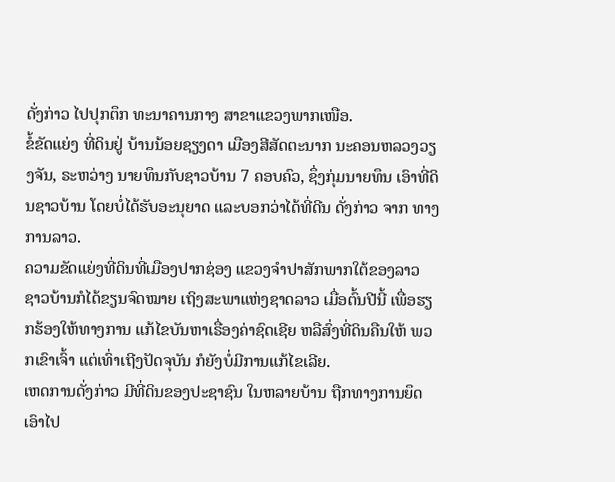ດັ່ງກ່າວ ໄປປຸກຕຶກ ທະນາຄານກາງ ສາຂາແຂວງພາກເໜືອ.
ຂໍ້ຂັດແຍ່ງ ທີ່ດິນຢູ່ ບ້ານນ້ອຍຊຽງດາ ເມືອງສີສັດຕະນາກ ນະຄອນຫລວງວຽງຈັນ, ຣະຫວ່າງ ນາຍທຶນກັບຊາວບ້ານ 7 ຄອບຄົວ, ຊຶ່ງກຸ່ມນາຍທຶນ ເອົາທີ່ດິນຊາວບ້ານ ໂດຍບໍ່ໄດ້ຮັບອະນຸຍາດ ແລະບອກວ່າໄດ້ທີ່ດີນ ດັ່ງກ່າວ ຈາກ ທາງການລາວ.
ຄວາມຂັດແຍ່ງທີ່ດິນທີ່ເມືອງປາກຊ່ອງ ແຂວງຈຳປາສັກພາກໃຕ້ຂອງລາວ ຊາວບ້ານກໍໄດ້ຂຽນຈົດໝາຍ ເຖິງສະພາແຫ່ງຊາດລາວ ເມື່ອຕົ້ນປີນີ້ ເພື່ອຮຽກຮ້ອງໃຫ້ທາງການ ແກ້ໄຂບັນຫາເຣື່ອງຄ່າຊົດເຊີຍ ຫລືສົ່ງທີ່ດິນຄືນໃຫ້ ພວກເຂົາເຈົ້າ ແຕ່ເທົ່າເຖີງປັດຈຸບັນ ກໍຍັງບໍ່ມີການແກ້ໄຂເລີຍ.
ເຫດການດັ່ງກ່າວ ມີທີ່ດິນຂອງປະຊາຊົນ ໃນຫລາຍບ້ານ ຖືກທາງການຍຶດເອົາໄປ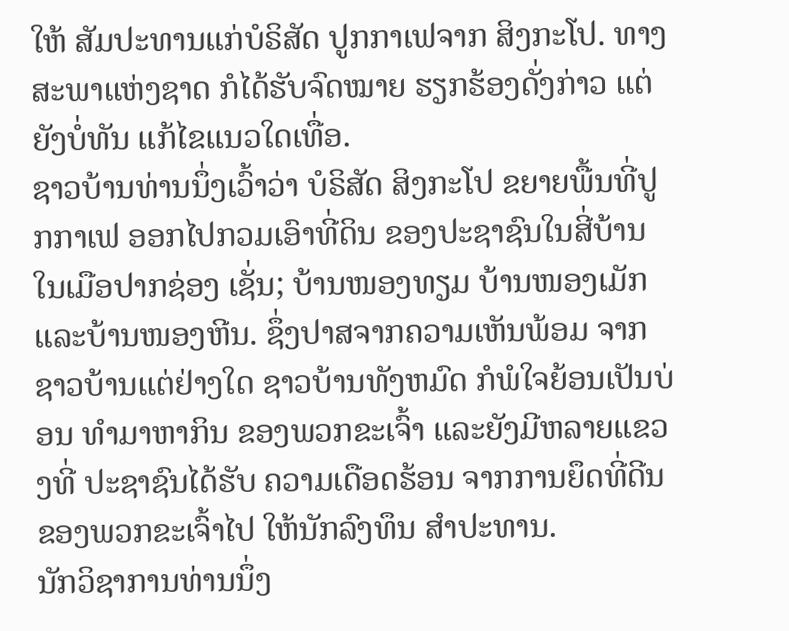ໃຫ້ ສັມປະທານແກ່ບໍຣິສັດ ປູກກາເຟຈາກ ສິງກະໂປ. ທາງສະພາແຫ່ງຊາດ ກໍໄດ້ຮັບຈົດໝາຍ ຮຽກຮ້ອງດັ່ງກ່າວ ແຕ່ຍັງບໍ່ທັນ ແກ້ໄຂແນວໃດເທື່ອ.
ຊາວບ້ານທ່ານນຶ່ງເວົ້າວ່າ ບໍຣິສັດ ສິງກະໂປ ຂຍາຍພື້ນທີ່ປູກກາເຟ ອອກໄປກວມເອົາທີ່ດິນ ຂອງປະຊາຊົນໃນສີ່ບ້ານ ໃນເມືອປາກຊ່ອງ ເຊັ່ນ; ບ້ານໜອງທຽມ ບ້ານໜອງເມັກ ແລະບ້ານໜອງຫີນ. ຊຶ່ງປາສຈາກຄວາມເຫັນພ້ອມ ຈາກຊາວບ້ານແຕ່ຢ່າງໃດ ຊາວບ້ານທັງຫມົດ ກໍພໍໃຈຍ້ອນເປັນບ່ອນ ທຳມາຫາກິນ ຂອງພວກຂະເຈົ້າ ແລະຍັງມີຫລາຍແຂວງທີ່ ປະຊາຊົນໄດ້ຮັບ ຄວາມເດືອດຮ້ອນ ຈາກການຍຶດທີ່ດີນ ຂອງພວກຂະເຈົ້າໄປ ໃຫ້ນັກລົງທຶນ ສຳປະທານ.
ນັກວິຊາການທ່ານນຶ່ງ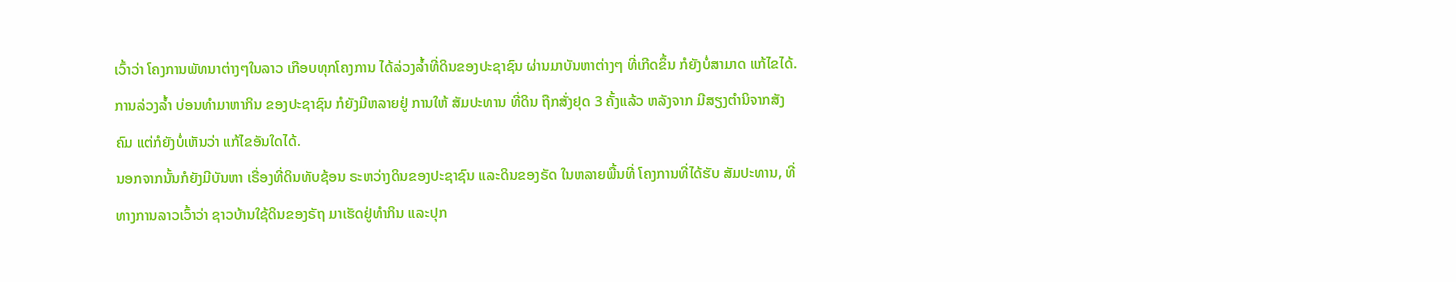ເວົ້າວ່າ ໂຄງການພັທນາຕ່າງໆໃນລາວ ເກືອບທຸກໂຄງການ ໄດ້ລ່ວງລໍ້າທີ່ດິນຂອງປະຊາຊົນ ຜ່ານມາບັນຫາຕ່າງໆ ທີ່ເກີດຂຶ້ນ ກໍຍັງບໍ່ສາມາດ ແກ້ໄຂໄດ້. ການລ່ວງລໍ້າ ບ່ອນທໍາມາຫາກິນ ຂອງປະຊາຊົນ ກໍຍັງມີຫລາຍຢູ່ ການໃຫ້ ສັມປະທານ ທີ່ດິນ ຖືກສັ່ງຢຸດ 3 ຄັ້ງແລ້ວ ຫລັງຈາກ ມີສຽງຕໍານິຈາກສັງຄົມ ແຕ່ກໍຍັງບໍ່ເຫັນວ່າ ແກ້ໄຂອັນໃດໄດ້.
ນອກຈາກນັ້ນກໍຍັງມີບັນຫາ ເຣື່ອງທີ່ດິນທັບຊ້ອນ ຣະຫວ່າງດິນຂອງປະຊາຊົນ ແລະດິນຂອງຣັດ ໃນຫລາຍພື້ນທີ່ ໂຄງການທີ່ໄດ້ຮັບ ສັມປະທານ, ທີ່ທາງການລາວເວົ້າວ່າ ຊາວບ້ານໃຊ້ດິນຂອງຣັຖ ມາເຮັດຢູ່ທຳກິນ ແລະປຸກ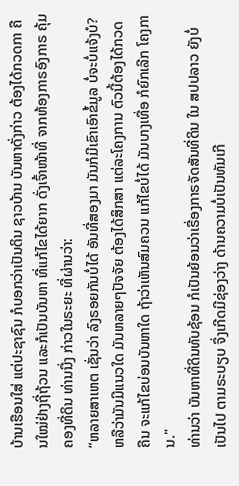ບ້ານເຮືອນໃສ່ ແຕ່ປະຊາຊົນ ກໍບອກວ່າເປັນດິນ ຊາວບ້ານ ບັນຫາດັ່ງກ່າວ ຕ້ອງໄດ້ກວດກາ ຄືນໃໝ່ຢ່າງຖີ່ຖ້ວນ ແລະກໍເປັນບັນຫາ ທີ່ແກ້ໄຂໄດ້ຍາກ ດັ່ງເຈົ້າໜ້າທີ່ ຈາກຫ້ອງກາຣອົງກາຣ ຄຸ້ມຄອງທີ່ດິນ ທ່ານນື່ງ ກ່າວໃນຣະຍະ ທີ່ຜ່ານວ່າ:
“ຫລາຍສາເຫຕ ເຊັ່ນວ່າ ລົງຣອຍກັນບໍ່ໄດ້ ອັນທີ່ສອງມາ ມັນກໍມີເຂົາເອົາຂໍ້ມູລ ບໍ່ຈະບໍ່ແຈ້ງບໍ? ຫລືວ່າມັນມີແນວໃດ ມັນຫລາຍໆປັຈຈັຍ ຕ້ອງໄດ້ສຶກສາ ແຕ່ລະໂຄງການ ຕົວນີ້ຕ້ອງໄດ້ກວດຄືນ ຈະແກ້ໄຂບ່ອນບັນຫາໃດ ຖ້າວ່າເຫັນສົມຄວນ ແກ້ໄຂບໍ່ໄດ້ ມັນບາງເທື່ອ ກໍຍົກເລີກ ໂຄງການ."
ທ່ານວ່າ ບັນຫາທີ່ດິນທັບຊ້ອນ ກໍເປັນຍ້ອນວ່າເຣື່ອງກາຣຈັດສັນທີ່ດິນ ໃນ ສປປລາວ ຍັງບໍ່ເປັນໄປ ຕາມຣະບຽບ ຈຶ່ງເກີດມີຊ່ອງວ່າງ ດ້ານຄວາມບໍ່ເປັນທັມເກີ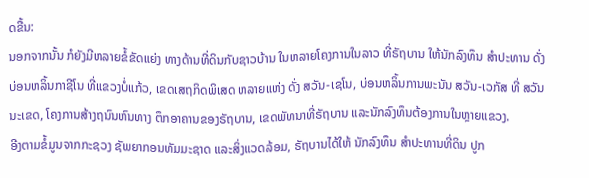ດຂື້ນ:
ນອກຈາກນັ້ນ ກໍຍັງມີຫລາຍຂໍ້ຂັດແຍ່ງ ທາງດ້ານທີ່ດິນກັບຊາວບ້ານ ໃນຫລາຍໂຄງການໃນລາວ ທີ່ຣັຖບານ ໃຫ້ນັກລົງທຶນ ສຳປະທານ ດັ່ງບ່ອນຫລິ້ນກາຊີໂນ ທີ່ແຂວງບໍ່ແກ້ວ, ເຂດເສຖກິດພິເສດ ຫລາຍແຫ່ງ ດັ່ງ ສວັນ-ເຊໂນ, ບ່ອນຫລິ້ນການພະນັນ ສວັນ-ເວກັສ ທີ່ ສວັນນະເຂດ, ໂຄງການສ້າງຖນົນຫົນທາງ ຕຶກອາຄານຂອງຣັຖບານ, ເຂດພັທນາທີ່ຣັຖບານ ແລະນັກລົງທຶນຕ້ອງການໃນຫຼາຍແຂວງ.
ອີງຕາມຂໍ້ມູນຈາກກະຊວງ ຊັພຍາກອນທັມມະຊາດ ແລະສິ່ງແວດລ້ອມ, ຣັຖບານໄດ້ໃຫ້ ນັກລົງທຶນ ສໍາປະທານທີ່ດິນ ປູກ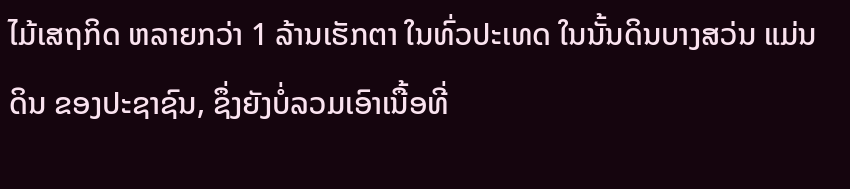ໄມ້ເສຖກິດ ຫລາຍກວ່າ 1 ລ້ານເຮັກຕາ ໃນທົ່ວປະເທດ ໃນນັ້ນດິນບາງສວ່ນ ແມ່ນດິນ ຂອງປະຊາຊົນ, ຊຶ່ງຍັງບໍ່ລວມເອົາເນື້ອທີ່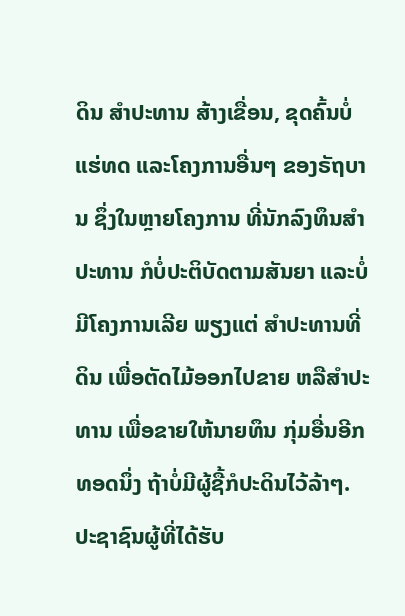ດິນ ສໍາປະທານ ສ້າງເຂື່ອນ, ຂຸດຄົ້ນບໍ່ແຮ່ທດ ແລະໂຄງການອື່ນໆ ຂອງຣັຖບານ ຊຶ່ງໃນຫຼາຍໂຄງການ ທີ່ນັກລົງທຶນສຳປະທານ ກໍບໍ່ປະຕິບັດຕາມສັນຍາ ແລະບໍ່ມີໂຄງການເລີຍ ພຽງແຕ່ ສຳປະທານທີ່ດິນ ເພື່ອຕັດໄມ້ອອກໄປຂາຍ ຫລືສຳປະທານ ເພື່ອຂາຍໃຫ້ນາຍທຶນ ກຸ່ມອື່ນອີກທອດນຶ່ງ ຖ້າບໍ່ມີຜູ້ຊື້ກໍປະດິນໄວ້ລ້າໆ.
ປະຊາຊົນຜູ້ທີ່ໄດ້ຮັບ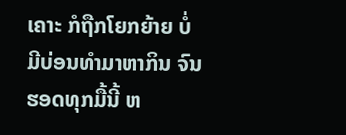ເຄາະ ກໍຖືກໂຍກຍ້າຍ ບໍ່ມີບ່ອນທຳມາຫາກິນ ຈົນຮອດທຸກມື້ນີ້ ຫ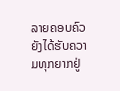ລາຍຄອບຄົວ ຍັງໄດ້ຮັບຄວາມທຸກຍາກຢູ່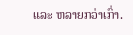ແລະ ຫລາຍກວ່າເກົ່າ.